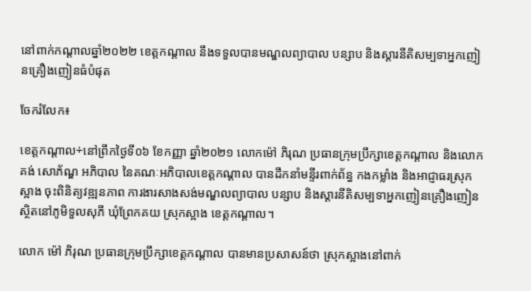នៅពាក់កណ្ដាលឆ្នាំ២០២២ ខេត្តកណ្តាល នឹងទទួលបានមណ្ឌលព្យាបាល បន្សាប និងស្ដារនីតិសម្បទាអ្នកញៀនគ្រឿងញៀនធំបំផុត

ចែករំលែក៖

ខេត្តកណ្តាល÷នៅព្រឹកថ្ងៃទី០៦ ខែកញ្ញា ឆ្នាំ២០២១ លោកម៉ៅ ភិរុណ ប្រធានក្រុមប្រឹក្សាខេត្តកណ្ដាល និងលោក គង់ សោភ័ណ្ឌ អភិបាល នៃគណៈអភិបាលខេត្តកណ្ដាល បានដឹកនាំមន្ទីរពាក់ព័ន្ធ កងកម្លាំង និងអាជ្ញាធរស្រុកស្អាង ចុះពិនិត្យវឌ្ឍនភាព ការងារសាងសង់មណ្ឌលព្យាបាល បន្សាប និងស្ដារនីតិសម្បទាអ្នកញៀនគ្រឿងញៀន ស្ថិតនៅភូមិទួលសុភី ឃុំព្រែកគយ ស្រុកស្អាង ខេត្តកណ្ដាល។

លោក ម៉ៅ ភិរុណ ប្រធានក្រុមប្រឹក្សាខេត្តកណ្ដាល បានមានប្រសាសន៍ថា ស្រុកស្អាងនៅពាក់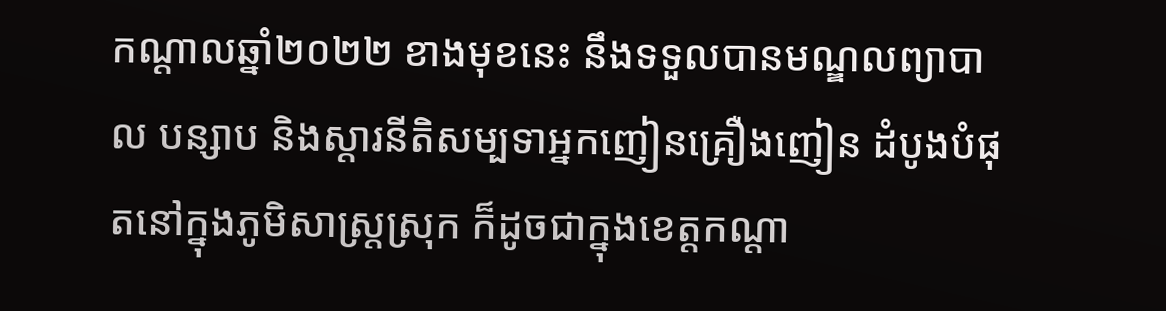កណ្ដាលឆ្នាំ២០២២ ខាងមុខនេះ នឹងទទួលបានមណ្ឌលព្យាបាល បន្សាប និងស្ដារនីតិសម្បទាអ្នកញៀនគ្រឿងញៀន ដំបូងបំផុតនៅក្នុងភូមិសាស្រ្តស្រុក ក៏ដូចជាក្នុងខេត្តកណ្ដា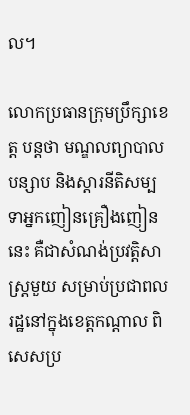ល។

លោកប្រធានក្រុមប្រឹក្សាខេត្ត បន្តថា មណ្ឌលព្យាបាល បន្សាប និងស្ដារនីតិសម្បទាអ្នកញៀនគ្រឿងញៀននេះ គឺជាសំណង់ប្រវត្តិសាស្ត្រមួយ សម្រាប់ប្រជាពលរដ្ឋនៅក្នុងខេត្តកណ្ដាល ពិសេសប្រ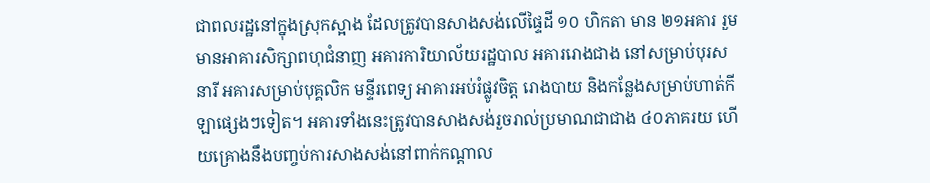ជាពលរដ្ឋនៅក្នុងស្រុកស្អាង ដែលត្រូវបានសាងសង់លើផ្ទៃដី ១០ ហិកតា មាន ២១អគារ រួមមានអាគារសិក្សាពហុជំនាញ អគារការិយាល័យរដ្ឋបាល អគាររោងជាង នៅសម្រាប់បុរស នារី អគារសម្រាប់បុគ្គលិក មន្ទីរពេទ្យ អាគារអប់រំផ្លូវចិត្ត រោងបាយ និងកន្លែងសម្រាប់ហាត់កីឡាផ្សេងៗទៀត។ អគារទាំងនេះត្រូវបានសាងសង់រួចរាល់ប្រមាណជាជាង ៤០ភាគរយ ហើយគ្រោងនឹងបញ្ចប់ការសាងសង់នៅពាក់កណ្តាល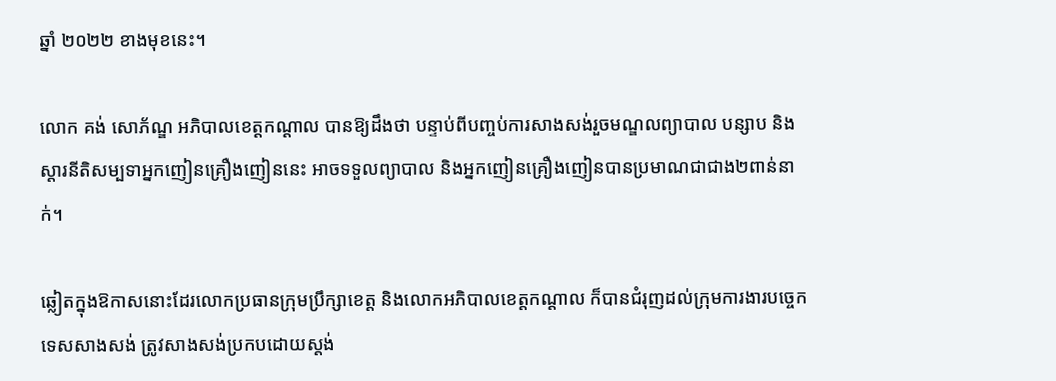ឆ្នាំ ២០២២ ខាងមុខនេះ។

លោក គង់ សោភ័ណ្ឌ អភិបាលខេត្តកណ្ដាល បានឱ្យដឹងថា បន្ទាប់ពីបញ្ចប់ការសាងសង់រួចមណ្ឌលព្យាបាល បន្សាប និងស្ដារនីតិសម្បទាអ្នកញៀនគ្រឿងញៀននេះ អាចទទួលព្យាបាល និងអ្នកញៀនគ្រឿងញៀនបានប្រមាណជាជាង២ពាន់នាក់។

ឆ្លៀតក្នុងឱកាសនោះដែរលោកប្រធានក្រុមប្រឹក្សាខេត្ត និងលោកអភិបាលខេត្តកណ្ដាល ក៏បានជំរុញដល់ក្រុមការងារបច្ចេកទេសសាងសង់ ត្រូវសាងសង់ប្រកបដោយស្តង់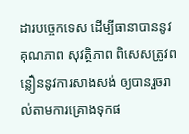ដារបច្ចេកទេស ដើម្បីធានាបាននូវគុណភាព សុវត្ថិភាព ពិសេសត្រូវពន្លឿននូវការសាងសង់ ឲ្យបានរួចរាល់តាមការគ្រោងទុកផ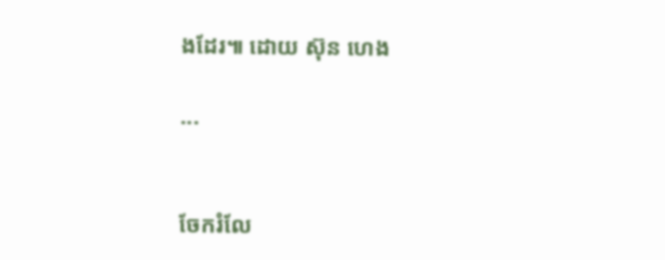ងដែរ៕ ដោយ ស៊ុន ហេង

...


ចែករំលែ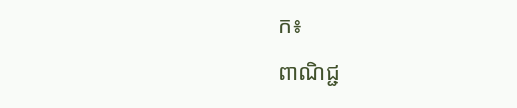ក៖
ពាណិជ្ជ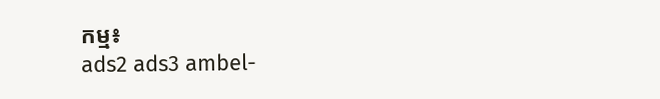កម្ម៖
ads2 ads3 ambel-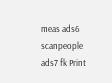meas ads6 scanpeople ads7 fk Print